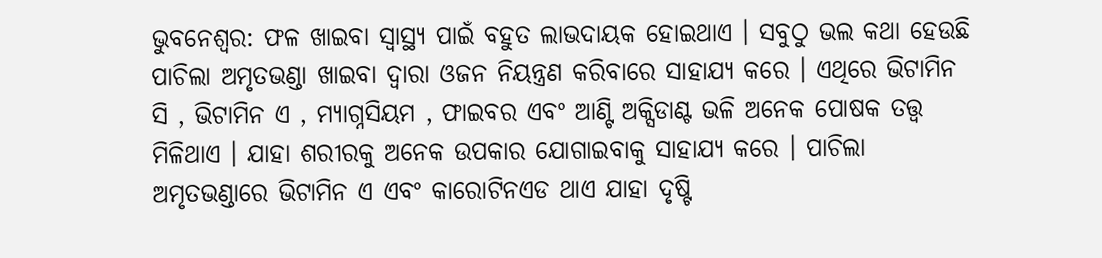ଭୁବନେଶ୍ୱର: ଫଳ ଖାଇବା ସ୍ୱାସ୍ଥ୍ୟ ପାଇଁ ବହୁତ ଲାଭଦାୟକ ହୋଇଥାଏ । ସବୁଠୁ ଭଲ କଥା ହେଉଛି ପାଚିଲା ଅମୃତଭଣ୍ଡା ଖାଇବା ଦ୍ୱାରା ଓଜନ ନିୟନ୍ତ୍ରଣ କରିବାରେ ସାହାଯ୍ୟ କରେ । ଏଥିରେ ଭିଟାମିନ ସି , ଭିଟାମିନ ଏ , ମ୍ୟାଗ୍ନସିୟମ , ଫାଇବର ଏବଂ ଆଣ୍ଟି ଅକ୍ସିଡାଣ୍ଟ ଭଳି ଅନେକ ପୋଷକ ତତ୍ତ୍ୱ ମିଳିଥାଏ । ଯାହା ଶରୀରକୁ ଅନେକ ଉପକାର ଯୋଗାଇବାକୁ ସାହାଯ୍ୟ କରେ । ପାଚିଲା ଅମୃତଭଣ୍ଡାରେ ଭିଟାମିନ ଏ ଏବଂ କାରୋଟିନଏଡ ଥାଏ ଯାହା ଦୃଷ୍ଟି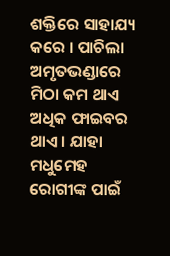ଶକ୍ତିରେ ସାହାଯ୍ୟ କରେ । ପାଚିଲା ଅମୃତଭଣ୍ଡାରେ ମିଠା କମ ଥାଏ ଅଧିକ ଫାଇବର ଥାଏ । ଯାହା ମଧୁମେହ ରୋଗୀଙ୍କ ପାଇଁ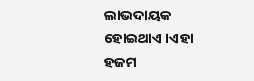ଲାଭଦାୟକ ହୋଇଥାଏ ।ଏହା ହଜମ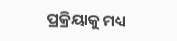ପ୍ରକ୍ରିୟାକୁ ମଧ୍ୟ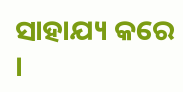ସାହାଯ୍ୟ କରେ ।